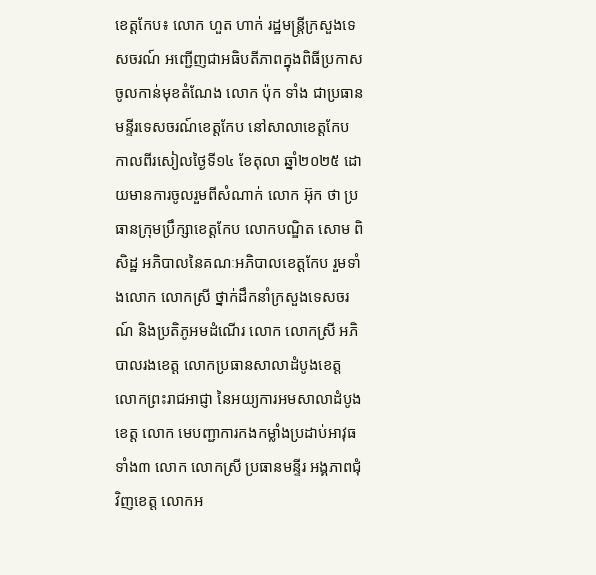ខេត្តកែប៖ លោក ហួត ហាក់ រដ្ឋមន្ត្រីក្រសួងទេសចរណ៍ អញ្ជើញជាអធិបតីភាពក្នុងពិធីប្រកាសចូលកាន់មុខតំណែង លោក ប៉ុក ទាំង ជាប្រធានមន្ទីរទេសចរណ៍ខេត្តកែប នៅសាលាខេត្តកែប កាលពីរសៀលថ្ងៃទី១៤ ខែតុលា ឆ្នាំ២០២៥ ដោយមានការចូលរួមពីសំណាក់ លោក អ៊ុក ថា ប្រធានក្រុមប្រឹក្សាខេត្តកែប លោកបណ្ឌិត សោម ពិសិដ្ឋ អភិបាលនៃគណៈអភិបាលខេត្តកែប រួមទាំងលោក លោកស្រី ថ្នាក់ដឹកនាំក្រសួងទេសចរណ៍ និងប្រតិភូអមដំណើរ លោក លោកស្រី អភិបាលរងខេត្ត លោកប្រធានសាលាដំបូងខេត្ត លោកព្រះរាជអាជ្ញា នៃអយ្យការអមសាលាដំបូងខេត្ត លោក មេបញ្ជាការកងកម្លាំងប្រដាប់អាវុធទាំង៣ លោក លោកស្រី ប្រធានមន្ទីរ អង្គភាពជុំវិញខេត្ត លោកអ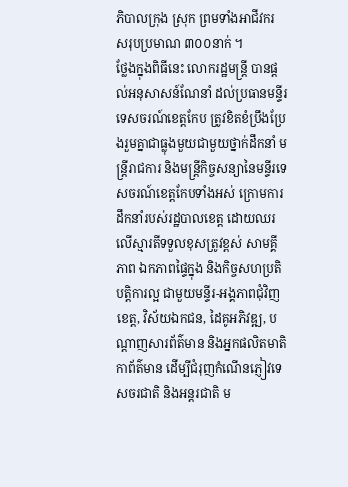ភិបាលក្រុង ស្រុក ព្រមទាំងអាជីវករ សរុបប្រមាណ ៣០០នាក់ ។
ថ្លែងក្នុងពិធីនេះ លោករដ្ឋមន្រ្តី បានផ្តល់អនុសាសន៍ណែនាំ ដល់ប្រធានមន្ទីរទេសចរណ៍ខេត្តកែប ត្រូវខិតខំប្រឹងប្រែងរួមគ្នាជាធ្លុងមួយជាមួយថ្នាក់ដឹកនាំ មន្ត្រីរាជការ និងមន្ត្រីកិច្ចសន្យានៃមន្ទីរទេសចរណ៍ខេត្តកែបទាំងអស់ ក្រោមការដឹកនាំរបស់រដ្ឋបាលខេត្ត ដោយឈរលើស្មារតីទទួលខុសត្រូវខ្ពស់ សាមគ្គីភាព ឯកភាពផ្ទៃក្នុង និងកិច្ចសហប្រតិបត្តិការល្អ ជាមួយមន្ទីរ-អង្គភាពជុំវិញខេត្ត, វិស័យឯកជន, ដៃគូអភិវឌ្ឍ, បណ្តាញសារព័ត៌មាន និងអ្នកផលិតមាតិកាព័ត៌មាន ដើម្បីជំរុញកំណើនភ្ញៀវទេសចរជាតិ និងអន្តរជាតិ ម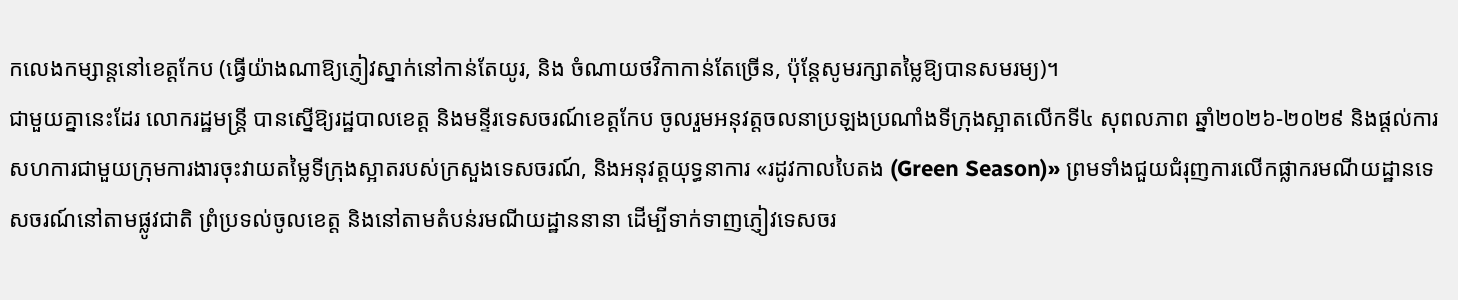កលេងកម្សាន្តនៅខេត្តកែប (ធ្វើយ៉ាងណាឱ្យភ្ញៀវស្នាក់នៅកាន់តែយូរ, និង ចំណាយថវិកាកាន់តែច្រើន, ប៉ុន្តែសូមរក្សាតម្លៃឱ្យបានសមរម្យ)។
ជាមួយគ្នានេះដែរ លោករដ្ឋមន្ត្រី បានស្នើឱ្យរដ្ឋបាលខេត្ត និងមន្ទីរទេសចរណ៍ខេត្តកែប ចូលរួមអនុវត្តចលនាប្រឡងប្រណាំងទីក្រុងស្អាតលើកទី៤ សុពលភាព ឆ្នាំ២០២៦-២០២៩ និងផ្តល់ការសហការជាមួយក្រុមការងារចុះវាយតម្លៃទីក្រុងស្អាតរបស់ក្រសួងទេសចរណ៍, និងអនុវត្តយុទ្ធនាការ «រដូវកាលបៃតង (Green Season)» ព្រមទាំងជួយជំរុញការលើកផ្លាករមណីយដ្ឋានទេសចរណ៍នៅតាមផ្លូវជាតិ ព្រំប្រទល់ចូលខេត្ត និងនៅតាមតំបន់រមណីយដ្ឋាននានា ដើម្បីទាក់ទាញភ្ញៀវទេសចរ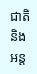ជាតិ និងអន្ត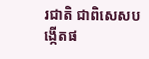រជាតិ ជាពិសេសបង្កើតផ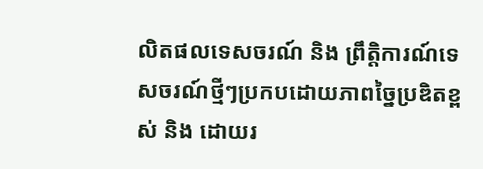លិតផលទេសចរណ៍ និង ព្រឹត្តិការណ៍ទេសចរណ៍ថ្មីៗប្រកបដោយភាពច្នៃប្រឌិតខ្ពស់ និង ដោយរ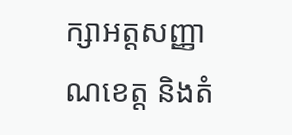ក្សាអត្តសញ្ញាណខេត្ត និងតំ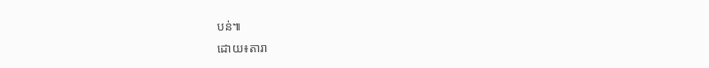បន់៕
ដោយ៖តារា